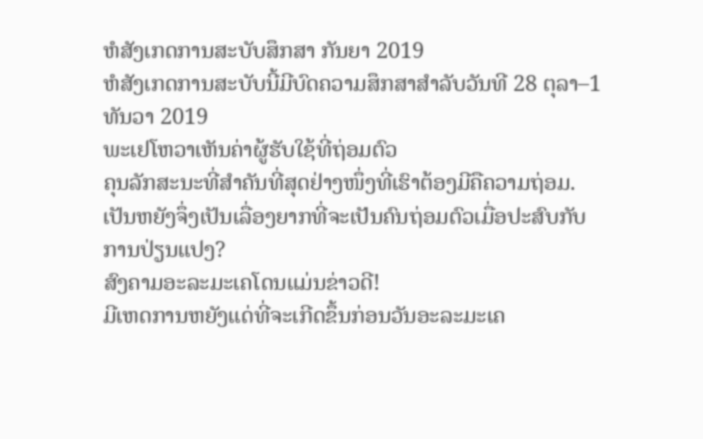ຫໍສັງເກດການສະບັບສຶກສາ ກັນຍາ 2019
ຫໍສັງເກດການສະບັບນີ້ມີບົດຄວາມສຶກສາສຳລັບວັນທີ 28 ຕຸລາ–1 ທັນວາ 2019
ພະເຢໂຫວາເຫັນຄ່າຜູ້ຮັບໃຊ້ທີ່ຖ່ອມຕົວ
ຄຸນລັກສະນະທີ່ສຳຄັນທີ່ສຸດຢ່າງໜຶ່ງທີ່ເຮົາຕ້ອງມີຄືຄວາມຖ່ອມ. ເປັນຫຍັງຈຶ່ງເປັນເລື່ອງຍາກທີ່ຈະເປັນຄົນຖ່ອມຕົວເມື່ອປະສົບກັບການປ່ຽນແປງ?
ສົງຄາມອະລະມະເຄໂດນແມ່ນຂ່າວດີ!
ມີເຫດການຫຍັງແດ່ທີ່ຈະເກີດຂຶ້ນກ່ອນວັນອະລະມະເຄ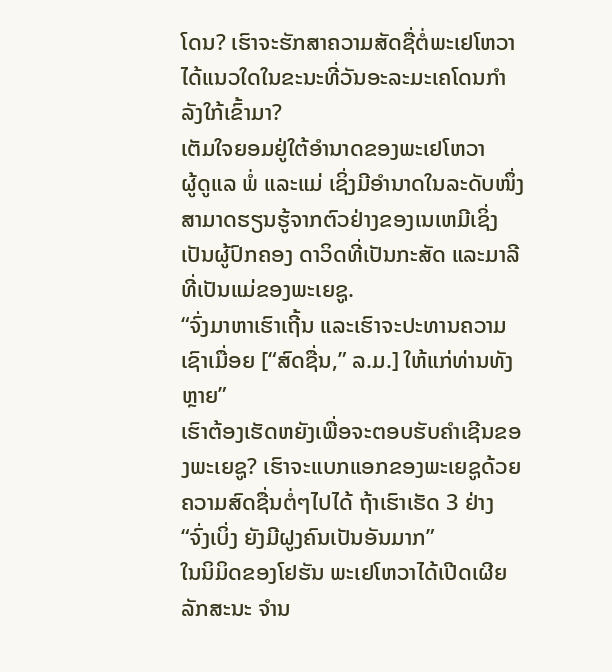ໂດນ? ເຮົາຈະຮັກສາຄວາມສັດຊື່ຕໍ່ພະເຢໂຫວາໄດ້ແນວໃດໃນຂະນະທີ່ວັນອະລະມະເຄໂດນກຳລັງໃກ້ເຂົ້າມາ?
ເຕັມໃຈຍອມຢູ່ໃຕ້ອຳນາດຂອງພະເຢໂຫວາ
ຜູ້ດູແລ ພໍ່ ແລະແມ່ ເຊິ່ງມີອຳນາດໃນລະດັບໜຶ່ງສາມາດຮຽນຮູ້ຈາກຕົວຢ່າງຂອງເນເຫມີເຊິ່ງເປັນຜູ້ປົກຄອງ ດາວິດທີ່ເປັນກະສັດ ແລະມາລີທີ່ເປັນແມ່ຂອງພະເຍຊູ.
“ຈົ່ງມາຫາເຮົາເຖີ້ນ ແລະເຮົາຈະປະທານຄວາມເຊົາເມື່ອຍ [“ສົດຊື່ນ,” ລ.ມ.] ໃຫ້ແກ່ທ່ານທັງຫຼາຍ”
ເຮົາຕ້ອງເຮັດຫຍັງເພື່ອຈະຕອບຮັບຄຳເຊີນຂອງພະເຍຊູ? ເຮົາຈະແບກແອກຂອງພະເຍຊູດ້ວຍຄວາມສົດຊື່ນຕໍ່ໆໄປໄດ້ ຖ້າເຮົາເຮັດ 3 ຢ່າງ
“ຈົ່ງເບິ່ງ ຍັງມີຝູງຄົນເປັນອັນມາກ”
ໃນນິມິດຂອງໂຢຮັນ ພະເຢໂຫວາໄດ້ເປີດເຜີຍລັກສະນະ ຈຳນ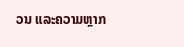ວນ ແລະຄວາມຫຼາກ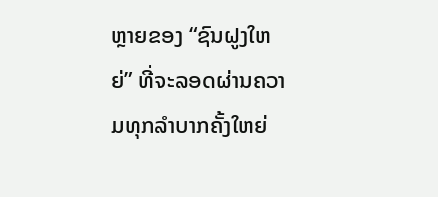ຫຼາຍຂອງ “ຊົນຝູງໃຫຍ່” ທີ່ຈະລອດຜ່ານຄວາມທຸກລຳບາກຄັ້ງໃຫຍ່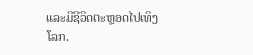ແລະມີຊີວິດຕະຫຼອດໄປເທິງໂລກ.